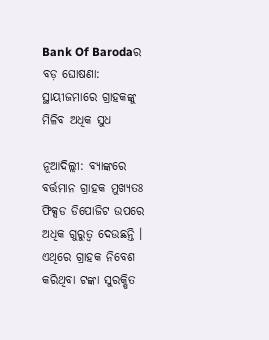Bank Of Barodaର ବଡ଼ ଘୋଷଣା: ସ୍ଥାୟୀଜମାରେ ଗ୍ରାହକଙ୍କୁ ମିଳିବ ଅଧିକ ସୁଧ

ନୂଆଦିଲ୍ଲୀ: ବ୍ୟାଙ୍କରେ ବର୍ତ୍ତମାନ ଗ୍ରାହକ ମୁଖ୍ୟତଃ ଫିକ୍ସଡ ଡିପୋଜିଟ ଉପରେ ଅଧିକ ଗୁରୁତ୍ୱ ଦେଉଛନ୍ତି । ଏଥିରେ ଗ୍ରାହକ ନିବେଶ କରିଥିବା ଟଙ୍କା ସୁରକ୍ଷିତ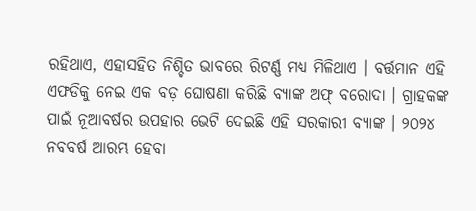ରହିଥାଏ, ଏହାସହିତ ନିଶ୍ଚିତ ଭାବରେ ରିଟର୍ଣ୍ଣ ମଧ୍ୟ ମିଳିଥାଏ । ବର୍ତ୍ତମାନ ଏହି ଏଫଡିକୁ ନେଇ ଏକ ବଡ଼ ଘୋଷଣା କରିଛି ବ୍ୟାଙ୍କ ଅଫ୍ ବରୋଦା । ଗ୍ରାହକଙ୍କ ପାଇଁ ନୂଆବର୍ଷର ଉପହାର ଭେଟି ଦେଇଛି ଏହି ସରକାରୀ ବ୍ୟାଙ୍କ । ୨୦୨୪ ନବବର୍ଷ ଆରମ୍ଭ ହେବା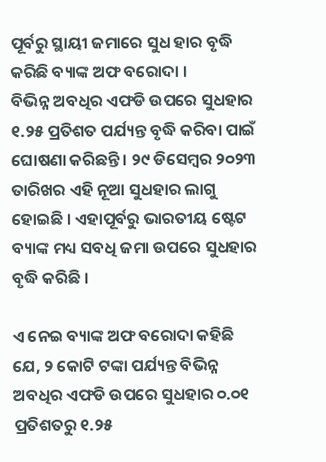ପୂର୍ବରୁ ସ୍ଥାୟୀ ଜମାରେ ସୁଧ ହାର ବୃଦ୍ଧି କରିଛି ବ୍ୟାଙ୍କ ଅଫ ବରୋଦା ।
ବିଭିନ୍ନ ଅବଧିର ଏଫଡି ଉପରେ ସୁଧହାର ୧.୨୫ ପ୍ରତିଶତ ପର୍ଯ୍ୟନ୍ତ ବୃଦ୍ଧି କରିବା ପାଇଁ ଘୋଷଣା କରିଛନ୍ତି । ୨୯ ଡିସେମ୍ବର ୨୦୨୩ ତାରିଖର ଏହି ନୂଆ ସୁଧହାର ଲାଗୁ ହୋଇଛି । ଏହାପୂର୍ବରୁ ଭାରତୀୟ ଷ୍ଟେଟ ବ୍ୟାଙ୍କ ମଧ୍ୟ ସବଧି ଜମା ଉପରେ ସୁଧହାର ବୃଦ୍ଧି କରିଛି ।

ଏ ନେଇ ବ୍ୟାଙ୍କ ଅଫ ବରୋଦା କହିଛି ଯେ, ୨ କୋଟି ଟଙ୍କା ପର୍ଯ୍ୟନ୍ତ ବିଭିନ୍ନ ଅବଧିର ଏଫଡି ଉପରେ ସୁଧହାର ୦.୦୧ ପ୍ରତିଶତରୁ ୧.୨୫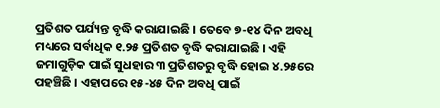ପ୍ରତିଶତ ପର୍ଯ୍ୟନ୍ତ ବୃଦ୍ଧି କରାଯାଇଛି । ତେବେ ୭-୧୪ ଦିନ ଅବଧି ମଧ୍ୟରେ ସର୍ବାଧିକ ୧.୨୫ ପ୍ରତିଶତ ବୃଦ୍ଧି କରାଯାଇଛି । ଏହି ଜମାଗୁଡ଼ିକ ପାଇଁ ସୁଧହାର ୩ ପ୍ରତିଶତରୁ ବୃଦ୍ଧି ହୋଇ ୪.୨୫ରେ ପହଞ୍ଚିଛି । ଏହାପରେ ୧୫-୪୫ ଦିନ ଅବଧି ପାଇଁ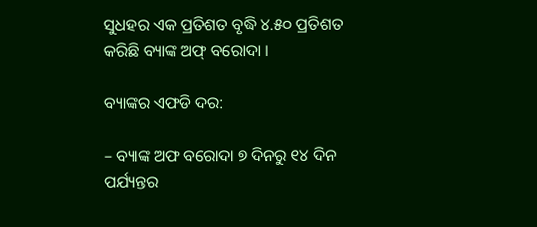ସୁଧହର ଏକ ପ୍ରତିଶତ ବୃଦ୍ଧି ୪.୫୦ ପ୍ରତିଶତ କରିଛି ବ୍ୟାଙ୍କ ଅଫ୍ ବରୋଦା ।

ବ୍ୟାଙ୍କର ଏଫଡି ଦର:

– ବ୍ୟାଙ୍କ ଅଫ ବରୋଦା ୭ ଦିନରୁ ୧୪ ଦିନ ପର୍ଯ୍ୟନ୍ତର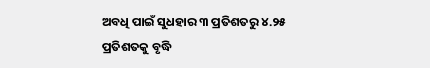ଅବଧି ପାଇଁ ସୁଧହାର ୩ ପ୍ରତିଶତରୁ ୪.୨୫ ପ୍ରତିଶତକୁ ବୃଦ୍ଧି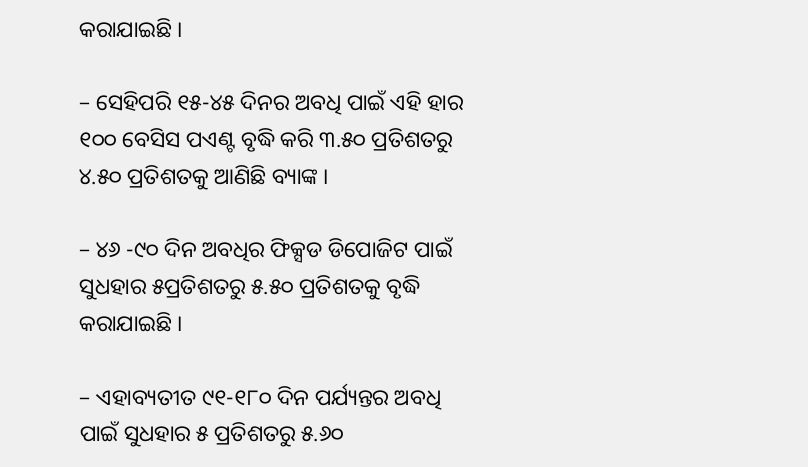କରାଯାଇଛି ।

– ସେହିପରି ୧୫-୪୫ ଦିନର ଅବଧି ପାଇଁ ଏହି ହାର ୧୦୦ ବେସିସ ପଏଣ୍ଟ ବୃଦ୍ଧି କରି ୩.୫୦ ପ୍ରତିଶତରୁ ୪.୫୦ ପ୍ରତିଶତକୁ ଆଣିଛି ବ୍ୟାଙ୍କ ।

– ୪୬ -୯୦ ଦିନ ଅବଧିର ଫିକ୍ସଡ ଡିପୋଜିଟ ପାଇଁ ସୁଧହାର ୫ପ୍ରତିଶତରୁ ୫.୫୦ ପ୍ରତିଶତକୁ ବୃଦ୍ଧି କରାଯାଇଛି ।

– ଏହାବ୍ୟତୀତ ୯୧-୧୮୦ ଦିନ ପର୍ଯ୍ୟନ୍ତର ଅବଧି ପାଇଁ ସୁଧହାର ୫ ପ୍ରତିଶତରୁ ୫.୬୦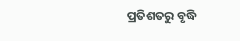ପ୍ରତିଶତରୁ ବୃଦ୍ଧି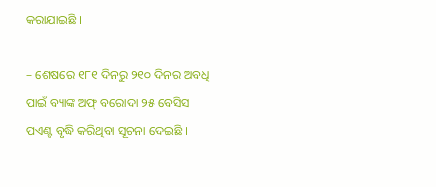କରାଯାଇଛି ।

– ଶେଷରେ ୧୮୧ ଦିନରୁ ୨୧୦ ଦିନର ଅବଧି ପାଇଁ ବ୍ୟାଙ୍କ ଅଫ୍ ବରୋଦା ୨୫ ବେସିସ ପଏଣ୍ଟ ବୃଦ୍ଧି କରିଥିବା ସୂଚନା ଦେଇଛି ।